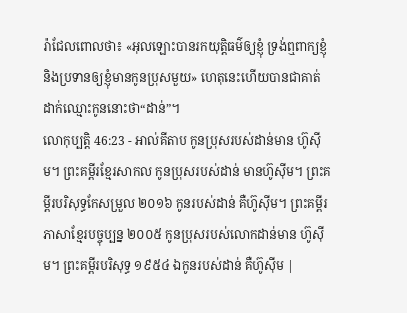រ៉ាជែលពោលថា៖ «អុលឡោះបានរកយុត្តិធម៌ឲ្យខ្ញុំ ទ្រង់ឮពាក្យខ្ញុំ និងប្រទានឲ្យខ្ញុំមានកូនប្រុសមួយ» ហេតុនេះហើយបានជាគាត់ដាក់ឈ្មោះកូននោះថា“ដាន់”។
លោកុប្បត្តិ 46:23 - អាល់គីតាប កូនប្រុសរបស់ដាន់មាន ហ៊ូស៊ីម។ ព្រះគម្ពីរខ្មែរសាកល កូនប្រុសរបស់ដាន់ មានហ៊ូស៊ីម។ ព្រះគម្ពីរបរិសុទ្ធកែសម្រួល ២០១៦ កូនរបស់ដាន់ គឺហ៊ូស៊ីម។ ព្រះគម្ពីរភាសាខ្មែរបច្ចុប្បន្ន ២០០៥ កូនប្រុសរបស់លោកដាន់មាន ហ៊ូស៊ីម។ ព្រះគម្ពីរបរិសុទ្ធ ១៩៥៤ ឯកូនរបស់ដាន់ គឺហ៊ូស៊ីម |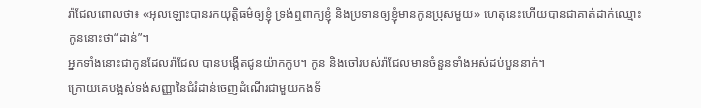រ៉ាជែលពោលថា៖ «អុលឡោះបានរកយុត្តិធម៌ឲ្យខ្ញុំ ទ្រង់ឮពាក្យខ្ញុំ និងប្រទានឲ្យខ្ញុំមានកូនប្រុសមួយ» ហេតុនេះហើយបានជាគាត់ដាក់ឈ្មោះកូននោះថា“ដាន់”។
អ្នកទាំងនោះជាកូនដែលរ៉ាជែល បានបង្កើតជូនយ៉ាកកូប។ កូន និងចៅរបស់រ៉ាជែលមានចំនួនទាំងអស់ដប់បួននាក់។
ក្រោយគេបង្អស់ទង់សញ្ញានៃជំរំដាន់ចេញដំណើរជាមួយកងទ័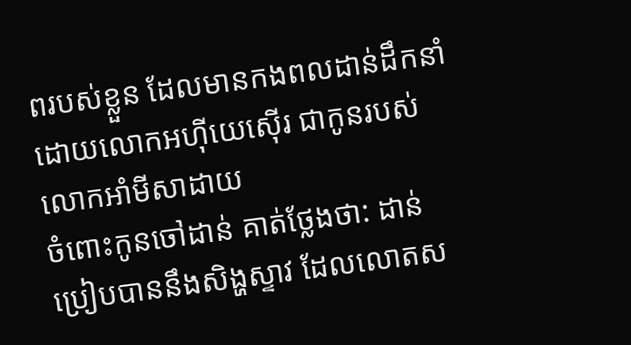ពរបស់ខ្លួន ដែលមានកងពលដាន់ដឹកនាំដោយលោកអហ៊ីយេស៊ើរ ជាកូនរបស់លោកអាំមីសាដាយ
ចំពោះកូនចៅដាន់ គាត់ថ្លែងថា: ដាន់ប្រៀបបាននឹងសិង្ហស្ទាវ ដែលលោតស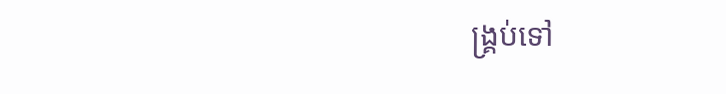ង្គ្រប់ទៅ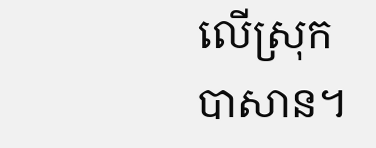លើស្រុកបាសាន។